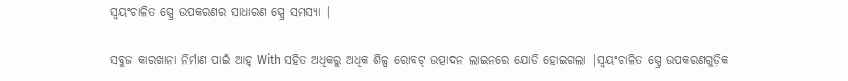ସ୍ୱୟଂଚାଳିତ ସ୍ପ୍ରେ ଉପକରଣର ସାଧାରଣ ସ୍ପ୍ରେ ସମସ୍ୟା |

ସବୁଜ କାରଖାନା ନିର୍ମାଣ ପାଇଁ ଆହ୍ With ସହିତ ଅଧିକରୁ ଅଧିକ ଶିଳ୍ପ ରୋବଟ୍ ଉତ୍ପାଦନ ଲାଇନରେ ଯୋଡି ହୋଇଗଲା |ସ୍ୱୟଂଚାଳିତ ସ୍ପ୍ରେ ଉପକରଣଗୁଡ଼ିକ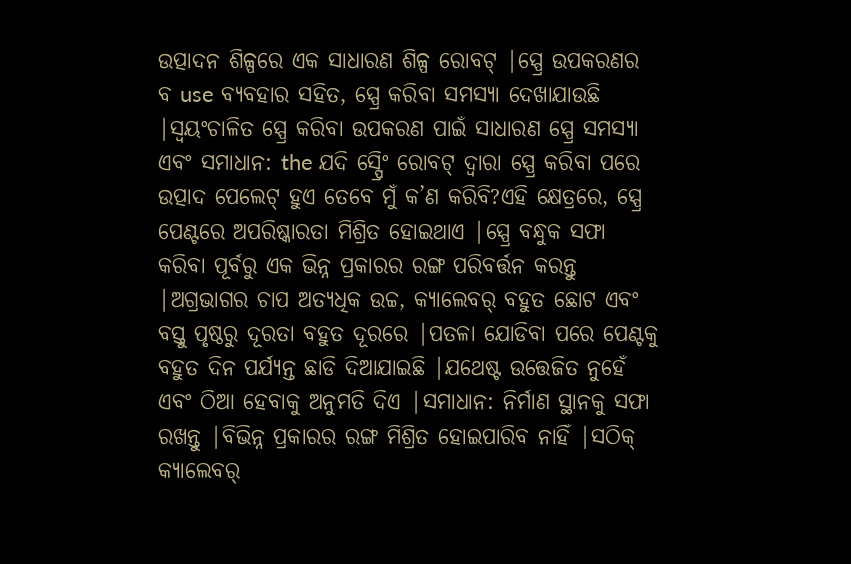ଉତ୍ପାଦନ ଶିଳ୍ପରେ ଏକ ସାଧାରଣ ଶିଳ୍ପ ରୋବଟ୍ |ସ୍ପ୍ରେ ଉପକରଣର ବ use ବ୍ୟବହାର ସହିତ, ସ୍ପ୍ରେ କରିବା ସମସ୍ୟା ଦେଖାଯାଉଛି |ସ୍ୱୟଂଚାଳିତ ସ୍ପ୍ରେ କରିବା ଉପକରଣ ପାଇଁ ସାଧାରଣ ସ୍ପ୍ରେ ସମସ୍ୟା ଏବଂ ସମାଧାନ: the ଯଦି ସ୍ପ୍ରେିଂ ରୋବଟ୍ ଦ୍ୱାରା ସ୍ପ୍ରେ କରିବା ପରେ ଉତ୍ପାଦ ପେଲେଟ୍ ହୁଏ ତେବେ ମୁଁ କ’ଣ କରିବି?ଏହି କ୍ଷେତ୍ରରେ, ସ୍ପ୍ରେ ପେଣ୍ଟରେ ଅପରିଷ୍କାରତା ମିଶ୍ରିତ ହୋଇଥାଏ |ସ୍ପ୍ରେ ବନ୍ଧୁକ ସଫା କରିବା ପୂର୍ବରୁ ଏକ ଭିନ୍ନ ପ୍ରକାରର ରଙ୍ଗ ପରିବର୍ତ୍ତନ କରନ୍ତୁ |ଅଗ୍ରଭାଗର ଚାପ ଅତ୍ୟଧିକ ଉଚ୍ଚ, କ୍ୟାଲେବର୍ ବହୁତ ଛୋଟ ଏବଂ ବସ୍ତୁ ପୃଷ୍ଠରୁ ଦୂରତା ବହୁତ ଦୂରରେ |ପତଳା ଯୋଡିବା ପରେ ପେଣ୍ଟକୁ ବହୁତ ଦିନ ପର୍ଯ୍ୟନ୍ତ ଛାଡି ଦିଆଯାଇଛି |ଯଥେଷ୍ଟ ଉତ୍ତେଜିତ ନୁହେଁ ଏବଂ ଠିଆ ହେବାକୁ ଅନୁମତି ଦିଏ |ସମାଧାନ: ନିର୍ମାଣ ସ୍ଥାନକୁ ସଫା ରଖନ୍ତୁ |ବିଭିନ୍ନ ପ୍ରକାରର ରଙ୍ଗ ମିଶ୍ରିତ ହୋଇପାରିବ ନାହିଁ |ସଠିକ୍ କ୍ୟାଲେବର୍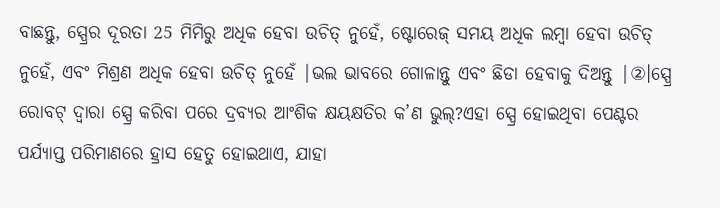ବାଛନ୍ତୁ, ସ୍ପ୍ରେର ଦୂରତା 25 ମିମିରୁ ଅଧିକ ହେବା ଉଚିତ୍ ନୁହେଁ, ଷ୍ଟୋରେଜ୍ ସମୟ ଅଧିକ ଲମ୍ବା ହେବା ଉଚିତ୍ ନୁହେଁ, ଏବଂ ମିଶ୍ରଣ ଅଧିକ ହେବା ଉଚିତ୍ ନୁହେଁ |ଭଲ ଭାବରେ ଗୋଳାନ୍ତୁ ଏବଂ ଛିଡା ହେବାକୁ ଦିଅନ୍ତୁ |②।ସ୍ପ୍ରେ ରୋବଟ୍ ଦ୍ୱାରା ସ୍ପ୍ରେ କରିବା ପରେ ଦ୍ରବ୍ୟର ଆଂଶିକ କ୍ଷୟକ୍ଷତିର କ’ଣ ଭୁଲ୍?ଏହା ସ୍ପ୍ରେ ହୋଇଥିବା ପେଣ୍ଟର ପର୍ଯ୍ୟାପ୍ତ ପରିମାଣରେ ହ୍ରାସ ହେତୁ ହୋଇଥାଏ, ଯାହା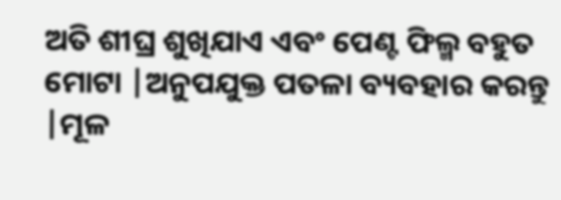ଅତି ଶୀଘ୍ର ଶୁଖିଯାଏ ଏବଂ ପେଣ୍ଟ ଫିଲ୍ମ ବହୁତ ମୋଟା |ଅନୁପଯୁକ୍ତ ପତଳା ବ୍ୟବହାର କରନ୍ତୁ |ମୂଳ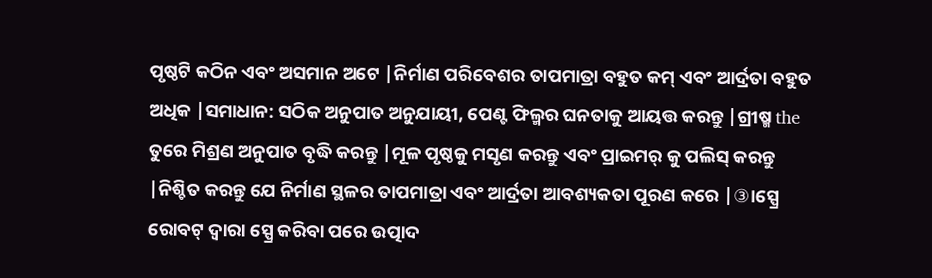ପୃଷ୍ଠଟି କଠିନ ଏବଂ ଅସମାନ ଅଟେ |ନିର୍ମାଣ ପରିବେଶର ତାପମାତ୍ରା ବହୁତ କମ୍ ଏବଂ ଆର୍ଦ୍ରତା ବହୁତ ଅଧିକ |ସମାଧାନ: ସଠିକ ଅନୁପାତ ଅନୁଯାୟୀ, ପେଣ୍ଟ ଫିଲ୍ମର ଘନତାକୁ ଆୟତ୍ତ କରନ୍ତୁ |ଗ୍ରୀଷ୍ମ the ତୁରେ ମିଶ୍ରଣ ଅନୁପାତ ବୃଦ୍ଧି କରନ୍ତୁ |ମୂଳ ପୃଷ୍ଠକୁ ମସୃଣ କରନ୍ତୁ ଏବଂ ପ୍ରାଇମର୍ କୁ ପଲିସ୍ କରନ୍ତୁ |ନିଶ୍ଚିତ କରନ୍ତୁ ଯେ ନିର୍ମାଣ ସ୍ଥଳର ତାପମାତ୍ରା ଏବଂ ଆର୍ଦ୍ରତା ଆବଶ୍ୟକତା ପୂରଣ କରେ |③।ସ୍ପ୍ରେ ରୋବଟ୍ ଦ୍ୱାରା ସ୍ପ୍ରେ କରିବା ପରେ ଉତ୍ପାଦ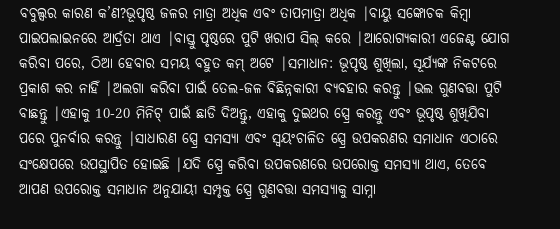ବବୁଲ୍ସର କାରଣ କ’ଣ?ଭୂପୃଷ୍ଠ ଜଳର ମାତ୍ରା ଅଧିକ ଏବଂ ତାପମାତ୍ରା ଅଧିକ |ବାୟୁ ସଙ୍କୋଚକ କିମ୍ବା ପାଇପଲାଇନରେ ଆର୍ଦ୍ରତା ଥାଏ |ବାସ୍ତୁ ପୃଷ୍ଠରେ ପୁଟି ଖରାପ ସିଲ୍ କରେ |ଆରୋଗ୍ୟକାରୀ ଏଜେଣ୍ଟ ଯୋଗ କରିବା ପରେ, ଠିଆ ହେବାର ସମୟ ବହୁତ କମ୍ ଅଟେ |ସମାଧାନ: ଭୂପୃଷ୍ଠ ଶୁଖିଲା, ସୂର୍ଯ୍ୟଙ୍କ ନିକଟରେ ପ୍ରକାଶ କର ନାହିଁ |ଅଲଗା କରିବା ପାଇଁ ତେଲ-ଜଳ ବିଛିନ୍ନକାରୀ ବ୍ୟବହାର କରନ୍ତୁ |ଭଲ ଗୁଣବତ୍ତା ପୁଟି ବାଛନ୍ତୁ |ଏହାକୁ 10-20 ମିନିଟ୍ ପାଇଁ ଛାଡି ଦିଅନ୍ତୁ, ଏହାକୁ ଦୁଇଥର ସ୍ପ୍ରେ କରନ୍ତୁ ଏବଂ ଭୂପୃଷ୍ଠ ଶୁଖିଯିବା ପରେ ପୁନର୍ବାର କରନ୍ତୁ |ସାଧାରଣ ସ୍ପ୍ରେ ସମସ୍ୟା ଏବଂ ସ୍ୱୟଂଚାଳିତ ସ୍ପ୍ରେ ଉପକରଣର ସମାଧାନ ଏଠାରେ ସଂକ୍ଷେପରେ ଉପସ୍ଥାପିତ ହୋଇଛି |ଯଦି ସ୍ପ୍ରେ କରିବା ଉପକରଣରେ ଉପରୋକ୍ତ ସମସ୍ୟା ଥାଏ, ତେବେ ଆପଣ ଉପରୋକ୍ତ ସମାଧାନ ଅନୁଯାୟୀ ସମ୍ପୃକ୍ତ ସ୍ପ୍ରେ ଗୁଣବତ୍ତା ସମସ୍ୟାକୁ ସାମ୍ନା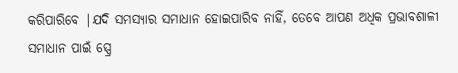କରିପାରିବେ |ଯଦି ସମସ୍ୟାର ସମାଧାନ ହୋଇପାରିବ ନାହିଁ, ତେବେ ଆପଣ ଅଧିକ ପ୍ରଭାବଶାଳୀ ସମାଧାନ ପାଇଁ ସ୍ପ୍ରେ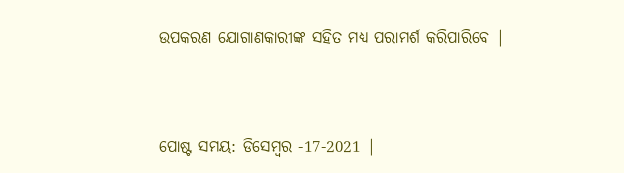ଉପକରଣ ଯୋଗାଣକାରୀଙ୍କ ସହିତ ମଧ୍ୟ ପରାମର୍ଶ କରିପାରିବେ |


ପୋଷ୍ଟ ସମୟ: ଡିସେମ୍ବର -17-2021 |